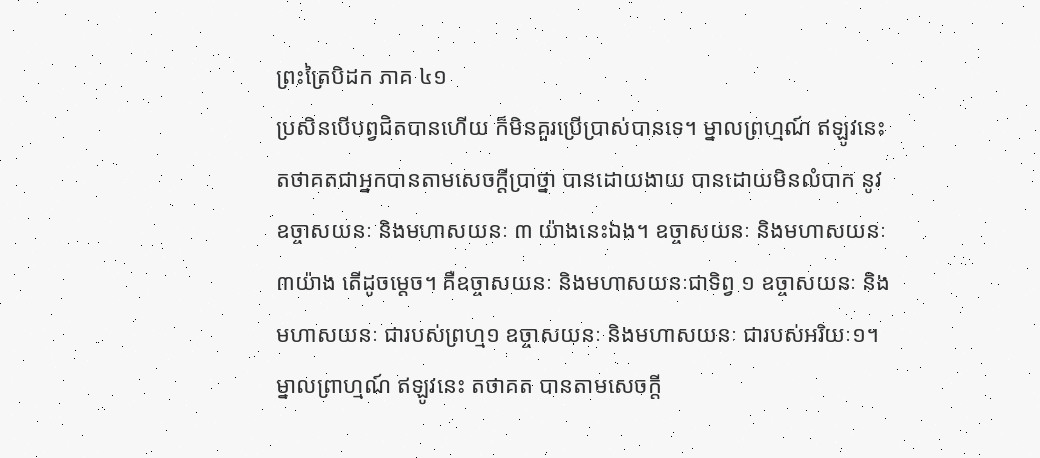ព្រះត្រៃបិដក ភាគ ៤១
ប្រសិនបើបព្វជិតបានហើយ ក៏មិនគួរប្រើប្រាស់បានទេ។ ម្នាលព្រហ្មណ៍ ឥឡូវនេះ តថាគតជាអ្នកបានតាមសេចក្ដីប្រាថ្នា បានដោយងាយ បានដោយមិនលំបាក នូវឧច្ចាសយនៈ និងមហាសយនៈ ៣ យ៉ាងនេះឯង។ ឧច្ចាសយនៈ និងមហាសយនៈ ៣យ៉ាង តើដូចម្ដេច។ គឺឧច្ចាសយនៈ និងមហាសយនៈជាទិព្វ ១ ឧច្ចាសយនៈ និងមហាសយនៈ ជារបស់ព្រហ្ម១ ឧច្ចាសយនៈ និងមហាសយនៈ ជារបស់អរិយៈ១។ ម្នាលព្រាហ្មណ៍ ឥឡូវនេះ តថាគត បានតាមសេចក្ដី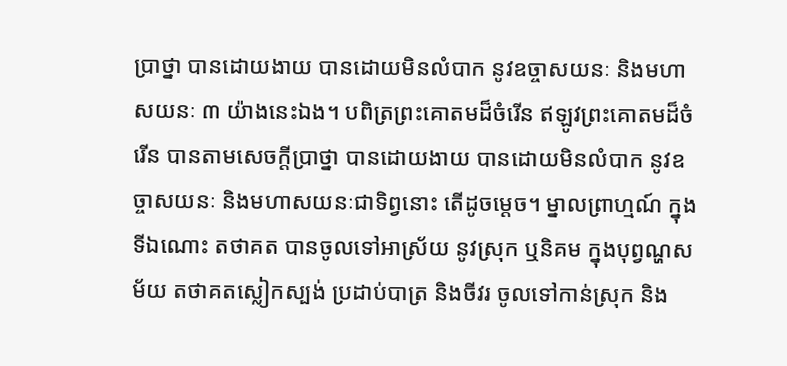ប្រាថ្នា បានដោយងាយ បានដោយមិនលំបាក នូវឧច្ចាសយនៈ និងមហាសយនៈ ៣ យ៉ាងនេះឯង។ បពិត្រព្រះគោតមដ៏ចំរើន ឥឡូវព្រះគោតមដ៏ចំរើន បានតាមសេចក្ដីប្រាថ្នា បានដោយងាយ បានដោយមិនលំបាក នូវឧច្ចាសយនៈ និងមហាសយនៈជាទិព្វនោះ តើដូចម្ដេច។ ម្នាលព្រាហ្មណ៍ ក្នុងទីឯណោះ តថាគត បានចូលទៅអាស្រ័យ នូវស្រុក ឬនិគម ក្នុងបុព្វណ្ហសម័យ តថាគតស្លៀកស្បង់ ប្រដាប់បាត្រ និងចីវរ ចូលទៅកាន់ស្រុក និង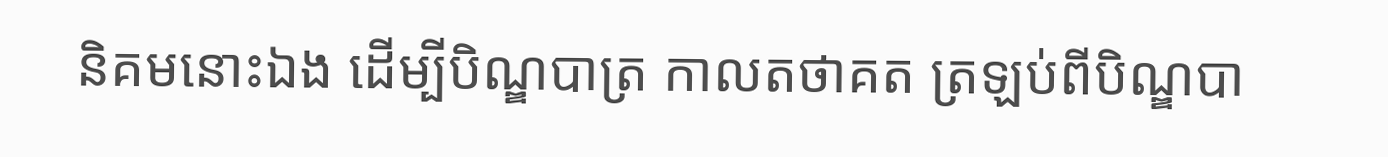និគមនោះឯង ដើម្បីបិណ្ឌបាត្រ កាលតថាគត ត្រឡប់ពីបិណ្ឌបា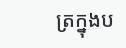ត្រក្នុងប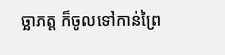ច្ឆាភត្ត ក៏ចូលទៅកាន់ព្រៃ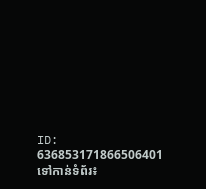ID: 636853171866506401
ទៅកាន់ទំព័រ៖